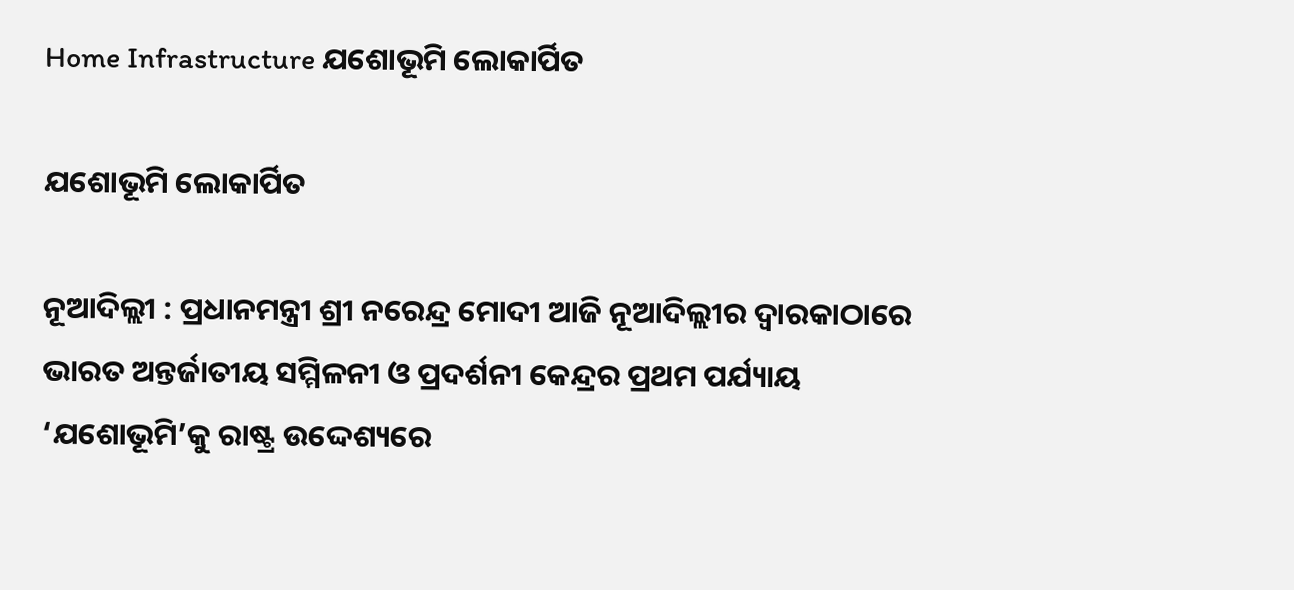Home Infrastructure ଯଶୋଭୂମି ଲୋକାର୍ପିତ

ଯଶୋଭୂମି ଲୋକାର୍ପିତ

ନୂଆଦିଲ୍ଲୀ : ପ୍ରଧାନମନ୍ତ୍ରୀ ଶ୍ରୀ ନରେନ୍ଦ୍ର ମୋଦୀ ଆଜି ନୂଆଦିଲ୍ଲୀର ଦ୍ୱାରକାଠାରେ ଭାରତ ଅନ୍ତର୍ଜାତୀୟ ସମ୍ମିଳନୀ ଓ ପ୍ରଦର୍ଶନୀ କେନ୍ଦ୍ରର ପ୍ରଥମ ପର୍ଯ୍ୟାୟ ‘ଯଶୋଭୂମି’କୁ ରାଷ୍ଟ୍ର ଉଦ୍ଦେଶ୍ୟରେ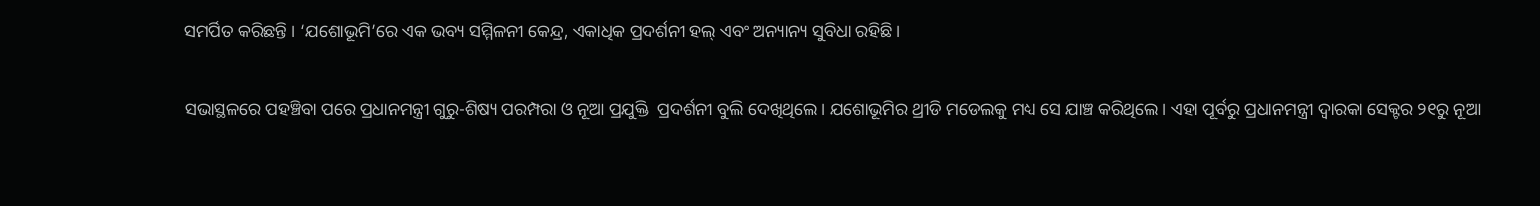ସମର୍ପିତ କରିଛନ୍ତି । ‘ଯଶୋଭୂମି’ରେ ଏକ ଭବ୍ୟ ସମ୍ମିଳନୀ କେନ୍ଦ୍ର, ଏକାଧିକ ପ୍ରଦର୍ଶନୀ ହଲ୍ ଏବଂ ଅନ୍ୟାନ୍ୟ ସୁବିଧା ରହିଛି।

ସଭାସ୍ଥଳରେ ପହଞ୍ଚିବା ପରେ ପ୍ରଧାନମନ୍ତ୍ରୀ ଗୁରୁ-ଶିଷ୍ୟ ପରମ୍ପରା ଓ ନୂଆ ପ୍ରଯୁକ୍ତି  ପ୍ରଦର୍ଶନୀ ବୁଲି ଦେଖିଥିଲେ। ଯଶୋଭୂମିର ଥ୍ରୀଡି ମଡେଲକୁ ମଧ୍ୟ ସେ ଯାଞ୍ଚ କରିଥିଲେ। ଏହା ପୂର୍ବରୁ ପ୍ରଧାନମନ୍ତ୍ରୀ ଦ୍ୱାରକା ସେକ୍ଟର ୨୧ରୁ ନୂଆ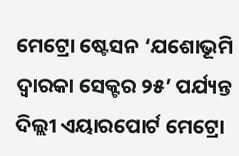ମେଟ୍ରୋ ଷ୍ଟେସନ ‘ଯଶୋଭୂମି ଦ୍ୱାରକା ସେକ୍ଟର ୨୫’ ପର୍ଯ୍ୟନ୍ତ ଦିଲ୍ଲୀ ଏୟାରପୋର୍ଟ ମେଟ୍ରୋ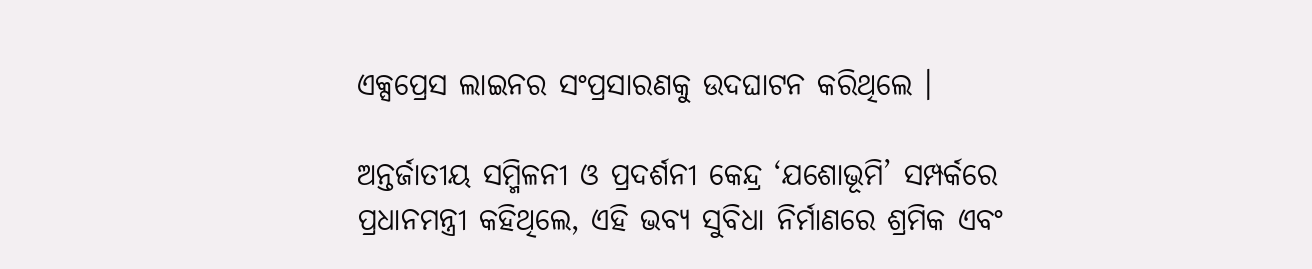ଏକ୍ସପ୍ରେସ ଲାଇନର ସଂପ୍ରସାରଣକୁ ଉଦଘାଟନ କରିଥିଲେ ।

ଅନ୍ତର୍ଜାତୀୟ ସମ୍ମିଳନୀ ଓ ପ୍ରଦର୍ଶନୀ କେନ୍ଦ୍ର ‘ଯଶୋଭୂମି’ ସମ୍ପର୍କରେ ପ୍ରଧାନମନ୍ତ୍ରୀ କହିଥିଲେ, ଏହି ଭବ୍ୟ ସୁବିଧା ନିର୍ମାଣରେ ଶ୍ରମିକ ଏବଂ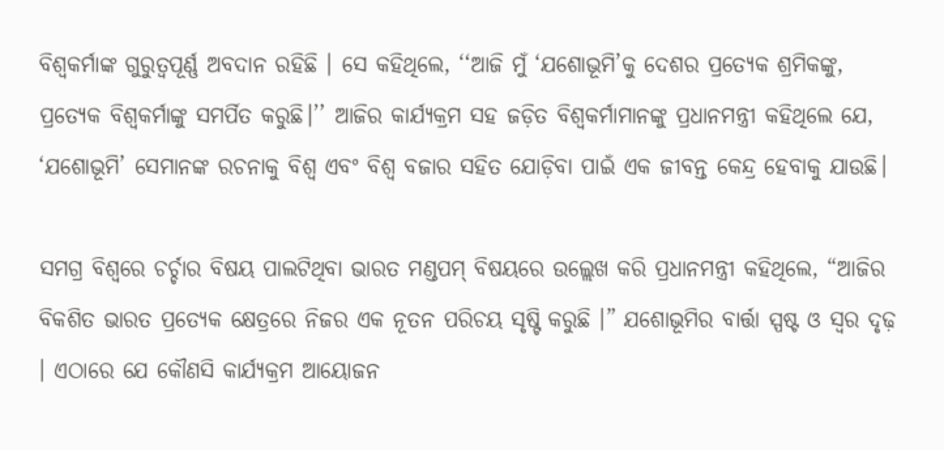ବିଶ୍ୱକର୍ମାଙ୍କ ଗୁରୁତ୍ୱପୂର୍ଣ୍ଣ ଅବଦାନ ରହିଛି । ସେ କହିଥିଲେ, ‘‘ଆଜି ମୁଁ ‘ଯଶୋଭୂମି’କୁ ଦେଶର ପ୍ରତ୍ୟେକ ଶ୍ରମିକଙ୍କୁ, ପ୍ରତ୍ୟେକ ବିଶ୍ୱକର୍ମାଙ୍କୁ ସମର୍ପିତ କରୁଛି।’’ ଆଜିର କାର୍ଯ୍ୟକ୍ରମ ସହ ଜଡ଼ିତ ବିଶ୍ୱକର୍ମାମାନଙ୍କୁ ପ୍ରଧାନମନ୍ତ୍ରୀ କହିଥିଲେ ଯେ, ‘ଯଶୋଭୂମି’ ସେମାନଙ୍କ ରଚନାକୁ ବିଶ୍ୱ ଏବଂ ବିଶ୍ୱ ବଜାର ସହିତ ଯୋଡ଼ିବା ପାଇଁ ଏକ ଜୀବନ୍ତ କେନ୍ଦ୍ର ହେବାକୁ ଯାଉଛି।

ସମଗ୍ର ବିଶ୍ୱରେ ଚର୍ଚ୍ଚାର ବିଷୟ ପାଲଟିଥିବା ଭାରତ ମଣ୍ଡପମ୍ ବିଷୟରେ ଉଲ୍ଲେଖ କରି ପ୍ରଧାନମନ୍ତ୍ରୀ କହିଥିଲେ, “ଆଜିର ବିକଶିତ ଭାରତ ପ୍ରତ୍ୟେକ କ୍ଷେତ୍ରରେ ନିଜର ଏକ ନୂତନ ପରିଚୟ ସୃଷ୍ଟି କରୁଛି ।” ଯଶୋଭୂମିର ବାର୍ତ୍ତା ସ୍ପଷ୍ଟ ଓ ସ୍ୱର ଦୃଢ଼ । ଏଠାରେ ଯେ କୌଣସି କାର୍ଯ୍ୟକ୍ରମ ଆୟୋଜନ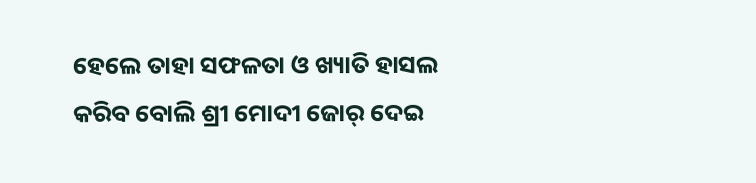ହେଲେ ତାହା ସଫଳତା ଓ ଖ୍ୟାତି ହାସଲ କରିବ ବୋଲି ଶ୍ରୀ ମୋଦୀ ଜୋର୍ ଦେଇ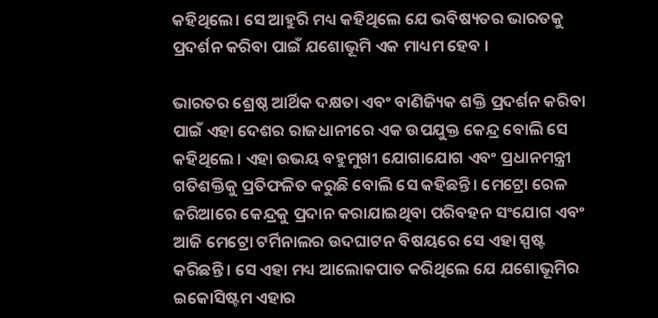କହିଥିଲେ। ସେ ଆହୁରି ମଧ୍ୟ କହିଥିଲେ ଯେ ଭବିଷ୍ୟତର ଭାରତକୁ ପ୍ରଦର୍ଶନ କରିବା ପାଇଁ ଯଶୋଭୂମି ଏକ ମାଧ୍ୟମ ହେବ ।

ଭାରତର ଶ୍ରେଷ୍ଠ ଆର୍ଥିକ ଦକ୍ଷତା ଏବଂ ବାଣିଜ୍ୟିକ ଶକ୍ତି ପ୍ରଦର୍ଶନ କରିବା ପାଇଁ ଏହା ଦେଶର ରାଜଧାନୀରେ ଏକ ଉପଯୁକ୍ତ କେନ୍ଦ୍ର ବୋଲି ସେ କହିଥିଲେ । ଏହା ଉଭୟ ବହୁମୁଖୀ ଯୋଗାଯୋଗ ଏବଂ ପ୍ରଧାନମନ୍ତ୍ରୀ ଗତିଶକ୍ତିକୁ ପ୍ରତିଫଳିତ କରୁଛି ବୋଲି ସେ କହିଛନ୍ତି। ମେଟ୍ରୋ ରେଳ ଜରିଆରେ କେନ୍ଦ୍ରକୁ ପ୍ରଦାନ କରାଯାଇଥିବା ପରିବହନ ସଂଯୋଗ ଏବଂ ଆଜି ମେଟ୍ରୋ ଟର୍ମିନାଲର ଉଦଘାଟନ ବିଷୟରେ ସେ ଏହା ସ୍ପଷ୍ଟ କରିଛନ୍ତି । ସେ ଏହା ମଧ୍ୟ ଆଲୋକପାତ କରିଥିଲେ ଯେ ଯଶୋଭୂମିର ଇକୋସିଷ୍ଟମ ଏହାର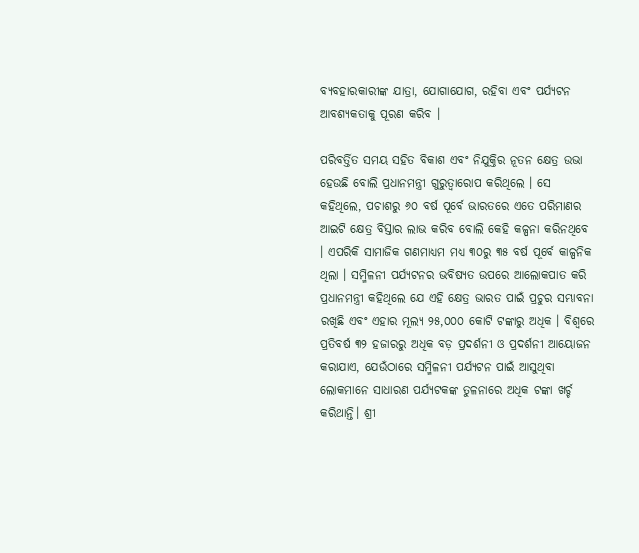ବ୍ୟବହାରକାରୀଙ୍କ ଯାତ୍ରା, ଯୋଗାଯୋଗ, ରହିବା ଏବଂ ପର୍ଯ୍ୟଟନ ଆବଶ୍ୟକତାକୁ ପୂରଣ କରିବ ।

ପରିବର୍ତ୍ତିତ ସମୟ ସହିତ ବିକାଶ ଏବଂ ନିଯୁକ୍ତିର ନୂତନ କ୍ଷେତ୍ର ଉଭା ହେଉଛି ବୋଲି ପ୍ରଧାନମନ୍ତ୍ରୀ ଗୁରୁତ୍ୱାରୋପ କରିଥିଲେ । ସେ କହିଥିଲେ, ପଚାଶରୁ ୬୦ ବର୍ଷ ପୂର୍ବେ ଭାରତରେ ଏତେ ପରିମାଣର ଆଇଟି କ୍ଷେତ୍ର ବିସ୍ତାର ଲାଭ କରିବ ବୋଲି କେହି କଳ୍ପନା କରିନଥିବେ । ଏପରିକି ସାମାଜିକ ଗଣମାଧ୍ୟମ ମଧ୍ୟ ୩୦ରୁ ୩୫ ବର୍ଷ ପୂର୍ବେ କାଳ୍ପନିକ ଥିଲା । ସମ୍ମିଳନୀ ପର୍ଯ୍ୟଟନର ଭବିଷ୍ୟତ ଉପରେ ଆଲୋକପାତ କରି ପ୍ରଧାନମନ୍ତ୍ରୀ କହିଥିଲେ ଯେ ଏହି କ୍ଷେତ୍ର ଭାରତ ପାଇଁ ପ୍ରଚୁର ସମ୍ଭାବନା ରଖିଛି ଏବଂ ଏହାର ମୂଲ୍ୟ ୨୫,୦୦୦ କୋଟି ଟଙ୍କାରୁ ଅଧିକ । ବିଶ୍ୱରେ ପ୍ରତିବର୍ଷ ୩୨ ହଜାରରୁ ଅଧିକ ବଡ଼ ପ୍ରଦର୍ଶନୀ ଓ ପ୍ରଦର୍ଶନୀ ଆୟୋଜନ କରାଯାଏ, ଯେଉଁଠାରେ ସମ୍ମିଳନୀ ପର୍ଯ୍ୟଟନ ପାଇଁ ଆସୁଥିବା ଲୋକମାନେ ସାଧାରଣ ପର୍ଯ୍ୟଟକଙ୍କ ତୁଳନାରେ ଅଧିକ ଟଙ୍କା ଖର୍ଚ୍ଚ କରିଥାନ୍ତି। ଶ୍ରୀ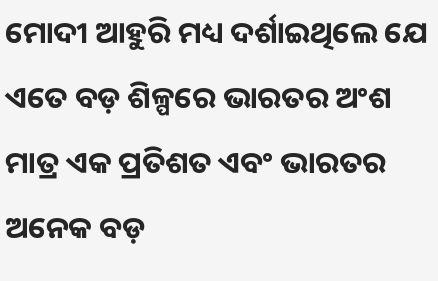ମୋଦୀ ଆହୁରି ମଧ୍ୟ ଦର୍ଶାଇଥିଲେ ଯେ ଏତେ ବଡ଼ ଶିଳ୍ପରେ ଭାରତର ଅଂଶ ମାତ୍ର ଏକ ପ୍ରତିଶତ ଏବଂ ଭାରତର ଅନେକ ବଡ଼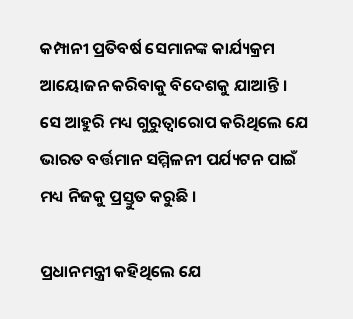କମ୍ପାନୀ ପ୍ରତିବର୍ଷ ସେମାନଙ୍କ କାର୍ଯ୍ୟକ୍ରମ ଆୟୋଜନ କରିବାକୁ ବିଦେଶକୁ ଯାଆନ୍ତି । ସେ ଆହୁରି ମଧ୍ୟ ଗୁରୁତ୍ୱାରୋପ କରିଥିଲେ ଯେ ଭାରତ ବର୍ତ୍ତମାନ ସମ୍ମିଳନୀ ପର୍ଯ୍ୟଟନ ପାଇଁ ମଧ୍ୟ ନିଜକୁ ପ୍ରସ୍ତୁତ କରୁଛି ।

ପ୍ରଧାନମନ୍ତ୍ରୀ କହିଥିଲେ ଯେ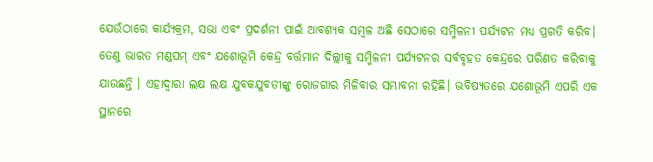ଯେଉଁଠାରେ କାର୍ଯ୍ୟକ୍ରମ, ସଭା ଏବଂ ପ୍ରଦର୍ଶନୀ ପାଇଁ ଆବଶ୍ୟକ ସମ୍ବଳ ଅଛି ସେଠାରେ ସମ୍ମିଳନୀ ପର୍ଯ୍ୟଟନ ମଧ୍ୟ ପ୍ରଗତି କରିବ। ତେଣୁ ଭାରତ ମଣ୍ଡପମ୍ ଏବଂ ଯଶୋଭୂମି କେନ୍ଦ୍ର ବର୍ତ୍ତମାନ ଦିଲ୍ଲୀକୁ ସମ୍ମିଳନୀ ପର୍ଯ୍ୟଟନର ସର୍ବବୃହତ କେନ୍ଦ୍ରରେ ପରିଣତ କରିବାକୁ ଯାଉଛନ୍ତି । ଏହାଦ୍ୱାରା ଲକ୍ଷ ଲକ୍ଷ ଯୁବକଯୁବତୀଙ୍କୁ ରୋଜଗାର ମିଳିବାର ସମ୍ଭାବନା ରହିଛି। ଭବିଷ୍ୟତରେ ଯଶୋଭୂମି ଏପରି ଏକ ସ୍ଥାନରେ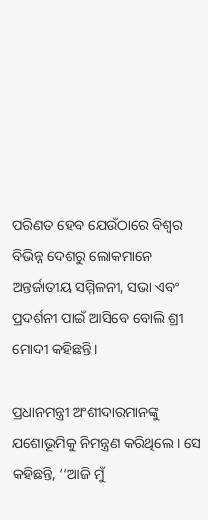ପରିଣତ ହେବ ଯେଉଁଠାରେ ବିଶ୍ୱର ବିଭିନ୍ନ ଦେଶରୁ ଲୋକମାନେ ଅନ୍ତର୍ଜାତୀୟ ସମ୍ମିଳନୀ, ସଭା ଏବଂ ପ୍ରଦର୍ଶନୀ ପାଇଁ ଆସିବେ ବୋଲି ଶ୍ରୀ ମୋଦୀ କହିଛନ୍ତି।

ପ୍ରଧାନମନ୍ତ୍ରୀ ଅଂଶୀଦାରମାନଙ୍କୁ ଯଶୋଭୂମିକୁ ନିମନ୍ତ୍ରଣ କରିଥିଲେ । ସେ କହିଛନ୍ତି, ‘‘ଆଜି ମୁଁ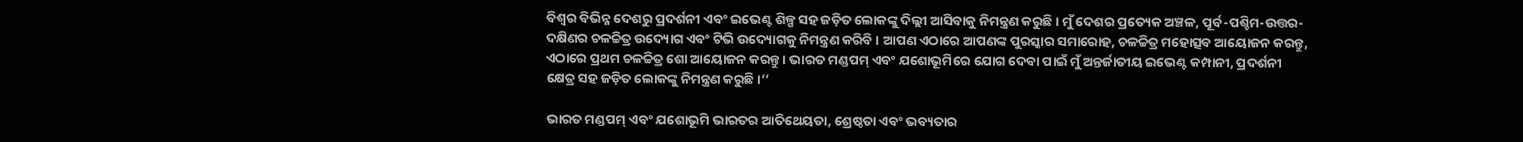ବିଶ୍ୱର ବିଭିନ୍ନ ଦେଶରୁ ପ୍ରଦର୍ଶନୀ ଏବଂ ଇଭେଣ୍ଟ ଶିଳ୍ପ ସହ ଜଡ଼ିତ ଲୋକଙ୍କୁ ଦିଲ୍ଲୀ ଆସିବାକୁ ନିମନ୍ତ୍ରଣ କରୁଛି। ମୁଁ ଦେଶର ପ୍ରତ୍ୟେକ ଅଞ୍ଚଳ, ପୂର୍ବ-ପଶ୍ଚିମ-ଉତ୍ତର-ଦକ୍ଷିଣର ଚଳଚ୍ଚିତ୍ର ଉଦ୍ୟୋଗ ଏବଂ ଟିଭି ଉଦ୍ୟୋଗକୁ ନିମନ୍ତ୍ରଣ କରିବି । ଆପଣ ଏଠାରେ ଆପଣଙ୍କ ପୁରସ୍କାର ସମାରୋହ, ଚଳଚ୍ଚିତ୍ର ମହୋତ୍ସବ ଆୟୋଜନ କରନ୍ତୁ, ଏଠାରେ ପ୍ରଥମ ଚଳଚ୍ଚିତ୍ର ଶୋ ଆୟୋଜନ କରନ୍ତୁ । ଭାରତ ମଣ୍ଡପମ୍ ଏବଂ ଯଶୋଭୂମିରେ ଯୋଗ ଦେବା ପାଇଁ ମୁଁ ଅନ୍ତର୍ଜାତୀୟ ଇଭେଣ୍ଟ କମ୍ପାନୀ, ପ୍ରଦର୍ଶନୀ କ୍ଷେତ୍ର ସହ ଜଡ଼ିତ ଲୋକଙ୍କୁ ନିମନ୍ତ୍ରଣ କରୁଛି।’’

ଭାରତ ମଣ୍ଡପମ୍ ଏବଂ ଯଶୋଭୂମି ଭାରତର ଆତିଥେୟତା, ଶ୍ରେଷ୍ଠତା ଏବଂ ଭବ୍ୟତାର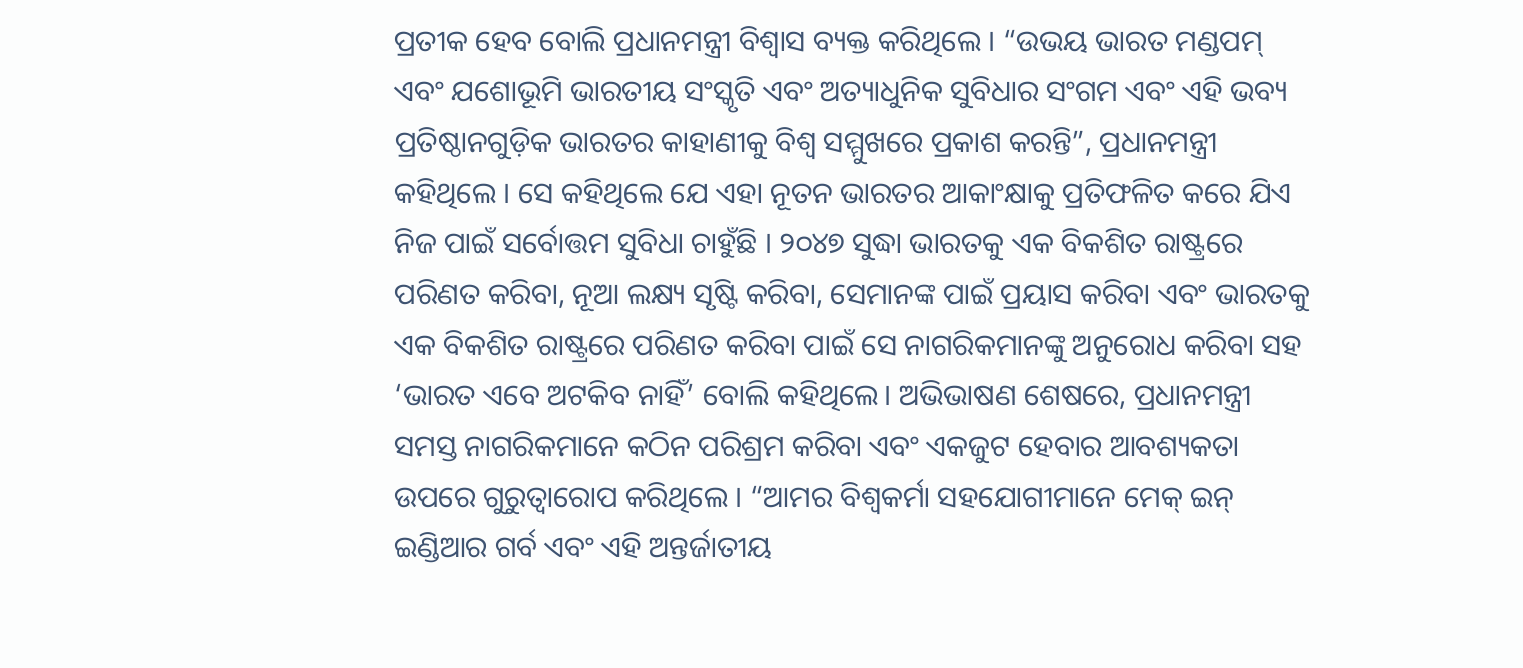ପ୍ରତୀକ ହେବ ବୋଲି ପ୍ରଧାନମନ୍ତ୍ରୀ ବିଶ୍ୱାସ ବ୍ୟକ୍ତ କରିଥିଲେ । “ଉଭୟ ଭାରତ ମଣ୍ଡପମ୍ ଏବଂ ଯଶୋଭୂମି ଭାରତୀୟ ସଂସ୍କୃତି ଏବଂ ଅତ୍ୟାଧୁନିକ ସୁବିଧାର ସଂଗମ ଏବଂ ଏହି ଭବ୍ୟ ପ୍ରତିଷ୍ଠାନଗୁଡ଼ିକ ଭାରତର କାହାଣୀକୁ ବିଶ୍ୱ ସମ୍ମୁଖରେ ପ୍ରକାଶ କରନ୍ତି”, ପ୍ରଧାନମନ୍ତ୍ରୀ କହିଥିଲେ । ସେ କହିଥିଲେ ଯେ ଏହା ନୂତନ ଭାରତର ଆକାଂକ୍ଷାକୁ ପ୍ରତିଫଳିତ କରେ ଯିଏ ନିଜ ପାଇଁ ସର୍ବୋତ୍ତମ ସୁବିଧା ଚାହୁଁଛି । ୨୦୪୭ ସୁଦ୍ଧା ଭାରତକୁ ଏକ ବିକଶିତ ରାଷ୍ଟ୍ରରେ ପରିଣତ କରିବା, ନୂଆ ଲକ୍ଷ୍ୟ ସୃଷ୍ଟି କରିବା, ସେମାନଙ୍କ ପାଇଁ ପ୍ରୟାସ କରିବା ଏବଂ ଭାରତକୁ ଏକ ବିକଶିତ ରାଷ୍ଟ୍ରରେ ପରିଣତ କରିବା ପାଇଁ ସେ ନାଗରିକମାନଙ୍କୁ ଅନୁରୋଧ କରିବା ସହ ‘ଭାରତ ଏବେ ଅଟକିବ ନାହିଁ’ ବୋଲି କହିଥିଲେ। ଅଭିଭାଷଣ ଶେଷରେ, ପ୍ରଧାନମନ୍ତ୍ରୀ ସମସ୍ତ ନାଗରିକମାନେ କଠିନ ପରିଶ୍ରମ କରିବା ଏବଂ ଏକଜୁଟ ହେବାର ଆବଶ୍ୟକତା ଉପରେ ଗୁରୁତ୍ୱାରୋପ କରିଥିଲେ । “ଆମର ବିଶ୍ୱକର୍ମା ସହଯୋଗୀମାନେ ମେକ୍ ଇନ୍ ଇଣ୍ଡିଆର ଗର୍ବ ଏବଂ ଏହି ଅନ୍ତର୍ଜାତୀୟ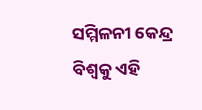ସମ୍ମିଳନୀ କେନ୍ଦ୍ର ବିଶ୍ୱକୁ ଏହି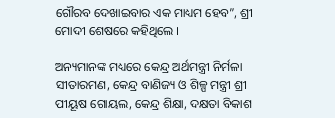ଗୌରବ ଦେଖାଇବାର ଏକ ମାଧ୍ୟମ ହେବ”, ଶ୍ରୀ ମୋଦୀ ଶେଷରେ କହିଥିଲେ ।

ଅନ୍ୟମାନଙ୍କ ମଧ୍ୟରେ କେନ୍ଦ୍ର ଅର୍ଥମନ୍ତ୍ରୀ ନିର୍ମଳା ସୀତାରମଣ, କେନ୍ଦ୍ର ବାଣିଜ୍ୟ ଓ ଶିଳ୍ପ ମନ୍ତ୍ରୀ ଶ୍ରୀ ପୀୟୂଷ ଗୋୟଲ, କେନ୍ଦ୍ର ଶିକ୍ଷା, ଦକ୍ଷତା ବିକାଶ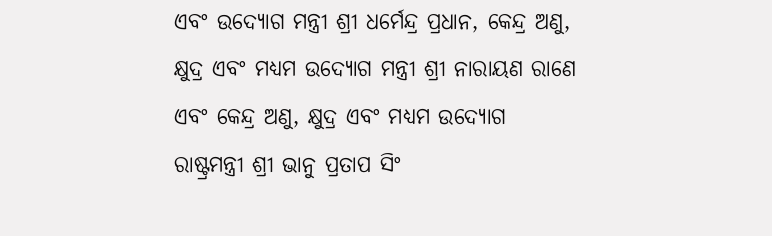ଏବଂ ଉଦ୍ୟୋଗ ମନ୍ତ୍ରୀ ଶ୍ରୀ ଧର୍ମେନ୍ଦ୍ର ପ୍ରଧାନ, କେନ୍ଦ୍ର ଅଣୁ, କ୍ଷୁଦ୍ର ଏବଂ ମଧ୍ୟମ ଉଦ୍ୟୋଗ ମନ୍ତ୍ରୀ ଶ୍ରୀ ନାରାୟଣ ରାଣେ ଏବଂ କେନ୍ଦ୍ର ଅଣୁ, କ୍ଷୁଦ୍ର ଏବଂ ମଧ୍ୟମ ଉଦ୍ୟୋଗ ରାଷ୍ଟ୍ରମନ୍ତ୍ରୀ ଶ୍ରୀ ଭାନୁ ପ୍ରତାପ ସିଂ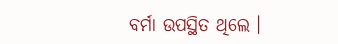ବର୍ମା ଉପସ୍ଥିତ ଥିଲେ ।